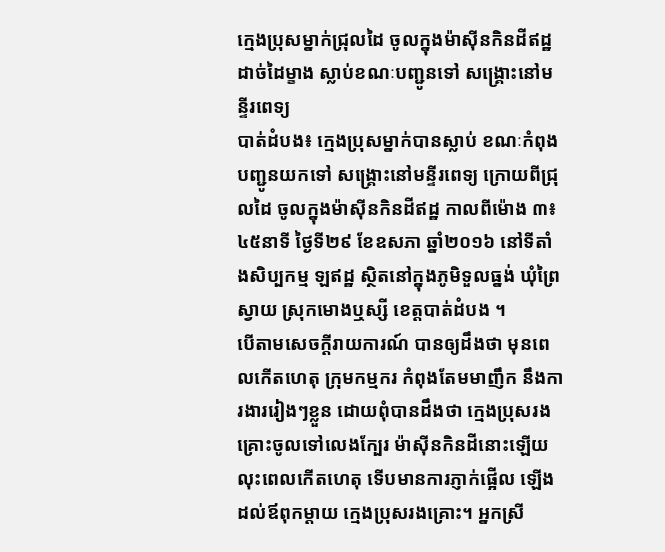ក្មេងប្រុសម្នាក់ជ្រុលដៃ ចូលក្នុងម៉ាស៊ីនកិនដីឥដ្ឋ ដាច់ដៃម្ខាង ស្លាប់ខណៈបញ្ជូនទៅ សង្គ្រោះនៅមន្ទីរពេទ្យ
បាត់ដំបង៖ ក្មេងប្រុសម្នាក់បានស្លាប់ ខណៈកំពុងបញ្ជូនយកទៅ សង្គ្រោះនៅមន្ទីរពេទ្យ ក្រោយពីជ្រុលដៃ ចូលក្នុងម៉ាស៊ីនកិនដីឥដ្ឋ កាលពីម៉ោង ៣៖៤៥នាទី ថ្ងៃទី២៩ ខែឧសភា ឆ្នាំ២០១៦ នៅទីតាំងសិប្បកម្ម ឡឥដ្ឋ ស្ថិតនៅក្នុងភូមិទួលធ្នង់ ឃុំព្រៃស្វាយ ស្រុកមោងឬស្សី ខេត្តបាត់ដំបង ។
បើតាមសេចក្ដីរាយការណ៍ បានឲ្យដឹងថា មុនពេលកើតហេតុ ក្រុមកម្មករ កំពុងតែមមាញឹក នឹងការងាររៀងៗខ្លួន ដោយពុំបានដឹងថា ក្មេងប្រុសរងគ្រោះចូលទៅលេងក្បែរ ម៉ាស៊ីនកិនដីនោះឡើយ លុះពេលកើតហេតុ ទើបមានការភ្ញាក់ផ្អើល ឡើងដល់ឪពុកម្ដាយ ក្មេងប្រុសរងគ្រោះ។ អ្នកស្រី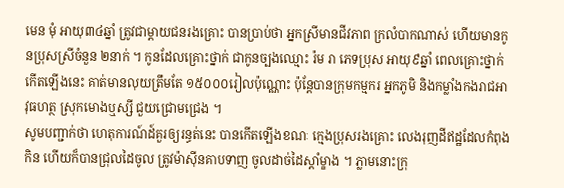មេន មុំ អាយុ៣៤ឆ្នាំ ត្រូវជាម្តាយជនរងគ្រោះ បានប្រាប់ថា អ្នកស្រីមានជីវភាព ក្រលំបាកណាស់ ហើយមានកូនប្រុសស្រីចំនួន ២នាក់ ។ កូនដែលគ្រោះថ្នាក់ ជាកូនច្បងឈ្មោះ រ៉ម រា ភេទប្រុស អាយុ៩ឆ្នាំ ពេលគ្រោះថ្នាក់កើតឡើងនេះ គាត់មានលុយត្រឹមតែ ១៥០០០រៀលប៉ុណ្ណោះ ប៉ុន្តែបានក្រុមកម្មករ អ្នកភូមិ និងកម្លាំងកងរាជអាវុធហត្ថ ស្រុកមោងឬស្សី ជួយជ្រោមជ្រេង ។
សូមបញ្ជាក់ថា ហេតុការណ៍ដ៍គួរឲ្យរន្ធត់នេះ បានកើតឡើងខណៈ ក្មេងប្រុសរងគ្រោះ លេងរុញដីឥដ្ឋដែលកំពុងកិន ហើយក៏បានជ្រុលដៃចូល ត្រូវម៉ាស៊ីនគាបទាញ ចូលដាច់ដៃស្តាំម្ខាង ។ ភ្លាមនោះក្រុ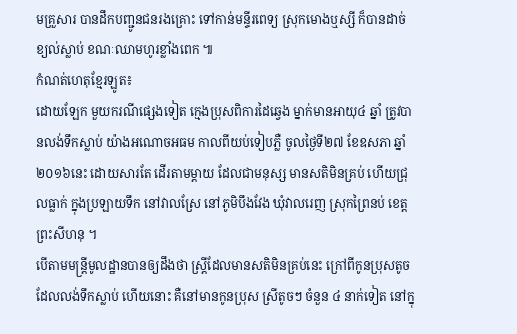មគ្រួសារ បានដឹកបញ្ជូនជនរងគ្រោះ ទៅកាន់មន្ទីរពេទ្យ ស្រុកមោងឬស្សី ក៏បានដាច់ខ្យល់ស្លាប់ ខណៈឈាមហូរខ្លាំងពេក ៕
កំណត់ហេតុខ្មែរឡូត៖
ដោយឡែក មួយករណីផ្សេងទៀត ក្មេងប្រុសពិការដៃឆ្វេង ម្នាក់មានអាយុ៤ ឆ្នាំ ត្រូវបានលង់ទឹកស្លាប់ យ៉ាងអណោចអធម កាលពីយប់ទៀបភ្លឺ ចូលថ្ងៃទី២៧ ខែឧសភា ឆ្នាំ២០១៦នេះ ដោយសារតែ ដើរតាមម្ដាយ ដែលជាមនុស្ស មានសតិមិនគ្រប់ ហើយជ្រុលធ្លាក់ ក្នុងប្រឡាយទឹក នៅវាលស្រែ នៅភូមិបឹងវែង ឃុំវាលរេញ ស្រុកព្រៃនប់ ខេត្តព្រះសីហនុ ។
បើតាមមន្ត្រីមូលដ្ឋានបានឲ្យដឹងថា ស្រ្តីដែលមានសតិមិនគ្រប់នេះ ក្រៅពីកូនប្រុសតូច ដែលលង់ទឹកស្លាប់ ហើយនោះ គឺនៅមានកូនប្រុស ស្រីតូចៗ ចំនួន ៤ នាក់ទៀត នៅក្នុ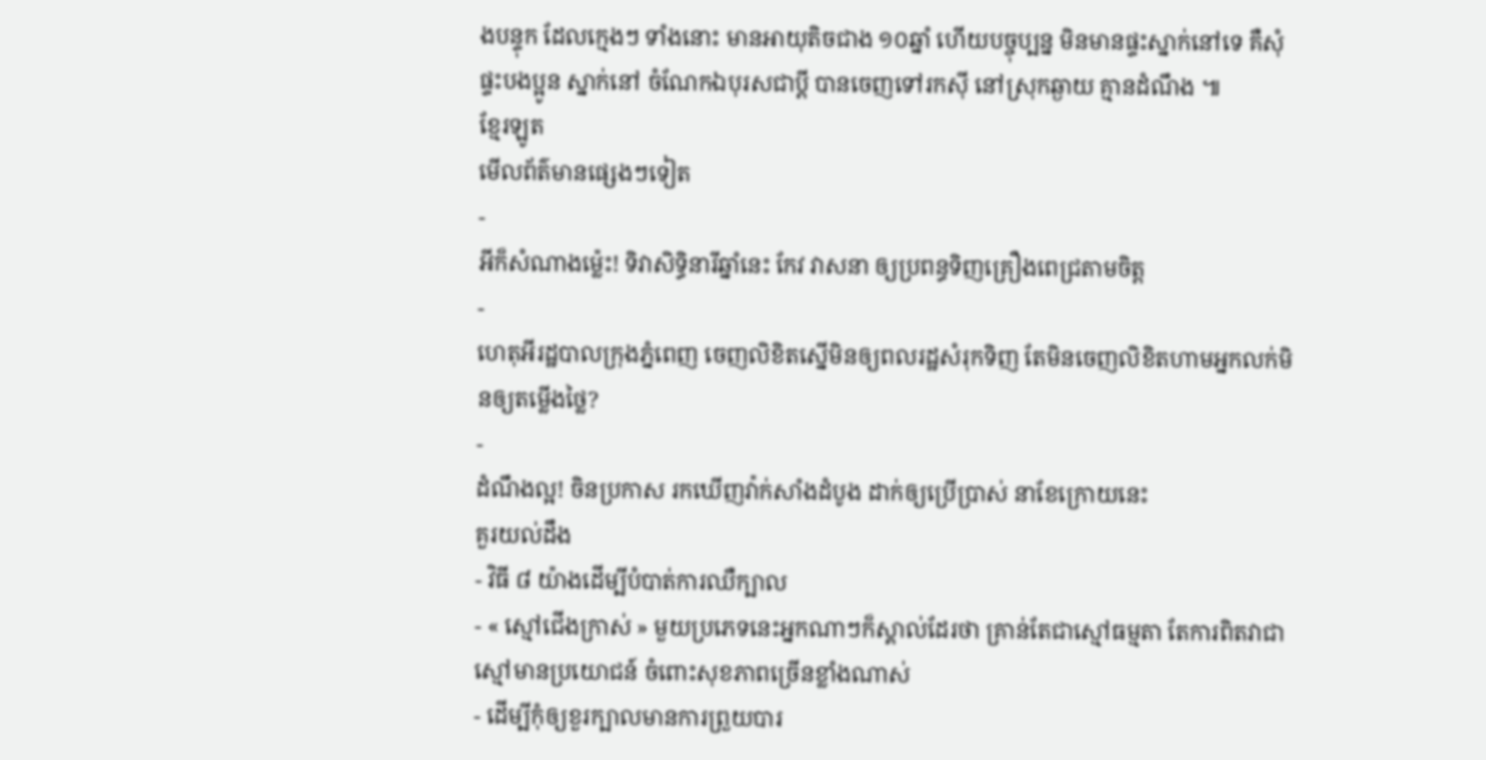ងបន្ទុក ដែលក្មេងៗ ទាំងនោះ មានអាយុតិចជាង ១០ឆ្នាំ ហើយបច្ចុប្បន្ន មិនមានផ្ទះស្នាក់នៅទេ គឺសុំផ្ទះបងប្អូន ស្នាក់នៅ ចំណែកឯបុរសជាប្តី បានចេញទៅរកស៊ី នៅស្រុកឆ្ងាយ គ្មានដំណឹង ៕
ខ្មែរឡូត
មើលព័ត៌មានផ្សេងៗទៀត
-
អីក៏សំណាងម្ល៉េះ! ទិវាសិទ្ធិនារីឆ្នាំនេះ កែវ វាសនា ឲ្យប្រពន្ធទិញគ្រឿងពេជ្រតាមចិត្ត
-
ហេតុអីរដ្ឋបាលក្រុងភ្នំពេញ ចេញលិខិតស្នើមិនឲ្យពលរដ្ឋសំរុកទិញ តែមិនចេញលិខិតហាមអ្នកលក់មិនឲ្យតម្លើងថ្លៃ?
-
ដំណឹងល្អ! ចិនប្រកាស រកឃើញវ៉ាក់សាំងដំបូង ដាក់ឲ្យប្រើប្រាស់ នាខែក្រោយនេះ
គួរយល់ដឹង
- វិធី ៨ យ៉ាងដើម្បីបំបាត់ការឈឺក្បាល
- « ស្មៅជើងក្រាស់ » មួយប្រភេទនេះអ្នកណាៗក៏ស្គាល់ដែរថា គ្រាន់តែជាស្មៅធម្មតា តែការពិតវាជាស្មៅមានប្រយោជន៍ ចំពោះសុខភាពច្រើនខ្លាំងណាស់
- ដើម្បីកុំឲ្យខួរក្បាលមានការព្រួយបារ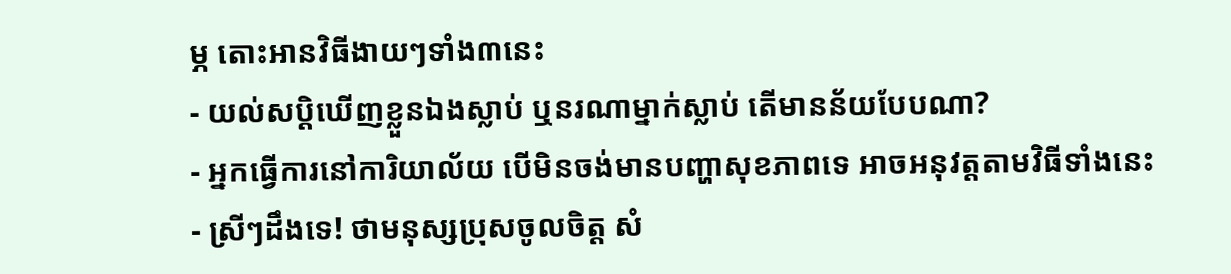ម្ភ តោះអានវិធីងាយៗទាំង៣នេះ
- យល់សប្តិឃើញខ្លួនឯងស្លាប់ ឬនរណាម្នាក់ស្លាប់ តើមានន័យបែបណា?
- អ្នកធ្វើការនៅការិយាល័យ បើមិនចង់មានបញ្ហាសុខភាពទេ អាចអនុវត្តតាមវិធីទាំងនេះ
- ស្រីៗដឹងទេ! ថាមនុស្សប្រុសចូលចិត្ត សំ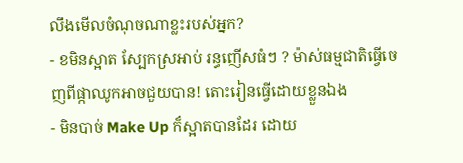លឹងមើលចំណុចណាខ្លះរបស់អ្នក?
- ខមិនស្អាត ស្បែកស្រអាប់ រន្ធញើសធំៗ ? ម៉ាស់ធម្មជាតិធ្វើចេញពីផ្កាឈូកអាចជួយបាន! តោះរៀនធ្វើដោយខ្លួនឯង
- មិនបាច់ Make Up ក៏ស្អាតបានដែរ ដោយ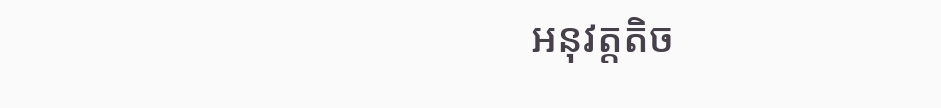អនុវត្តតិច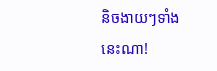និចងាយៗទាំងនេះណា!